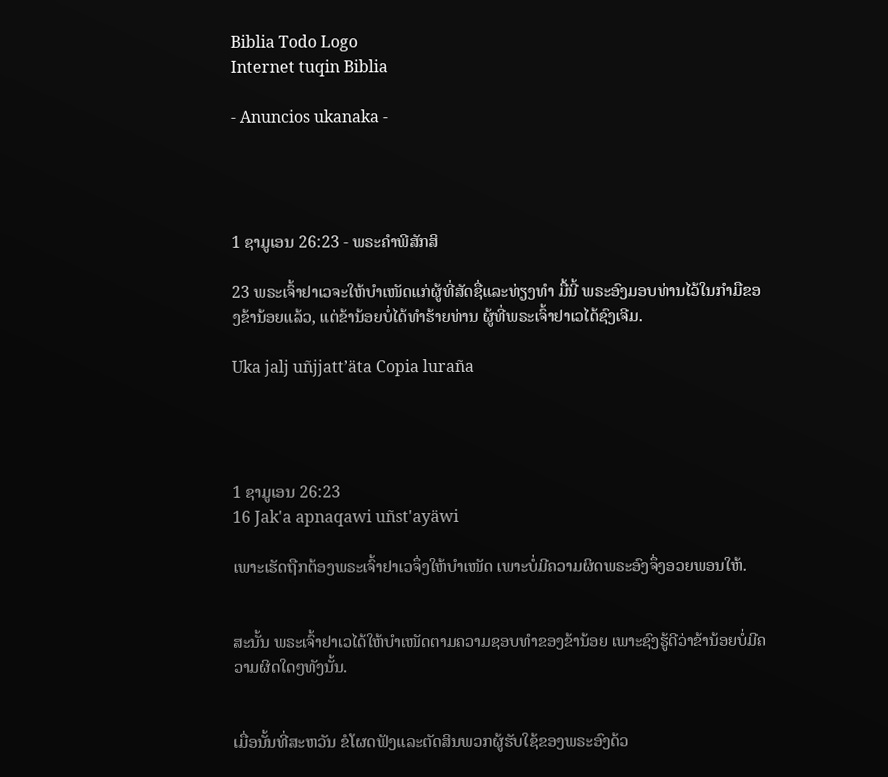Biblia Todo Logo
Internet tuqin Biblia

- Anuncios ukanaka -




1 ຊາມູເອນ 26:23 - ພຣະຄຳພີສັກສິ

23 ພຣະເຈົ້າຢາເວຈະໃຫ້ບຳເໜັດແກ່ຜູ້ທີ່ສັດຊື່ແລະທ່ຽງທຳ ມື້ນີ້ ພຣະອົງມອບທ່ານໄວ້ໃນກຳມືຂອງຂ້ານ້ອຍແລ້ວ, ແຕ່ຂ້ານ້ອຍບໍ່ໄດ້ທຳຮ້າຍທ່ານ ຜູ້ທີ່ພຣະເຈົ້າຢາເວໄດ້ຊົງເຈີມ.

Uka jalj uñjjattʼäta Copia luraña




1 ຊາມູເອນ 26:23
16 Jak'a apnaqawi uñst'ayäwi

ເພາະເຮັດຖືກຕ້ອງພຣະເຈົ້າຢາເວຈຶ່ງໃຫ້ບຳເໜັດ ເພາະບໍ່ມີຄວາມຜິດພຣະອົງຈຶ່ງອວຍພອນໃຫ້.


ສະນັ້ນ ພຣະເຈົ້າຢາເວໄດ້ໃຫ້ບຳເໜັດຕາມຄວາມຊອບທຳຂອງຂ້ານ້ອຍ ເພາະຊົງຮູ້ດີວ່າຂ້ານ້ອຍບໍ່ມີຄວາມຜິດໃດໆທັງນັ້ນ.


ເມື່ອນັ້ນທີ່ສະຫວັນ ຂໍໂຜດຟັງແລະຕັດສິນພວກຜູ້ຮັບໃຊ້ຂອງພຣະອົງດ້ວ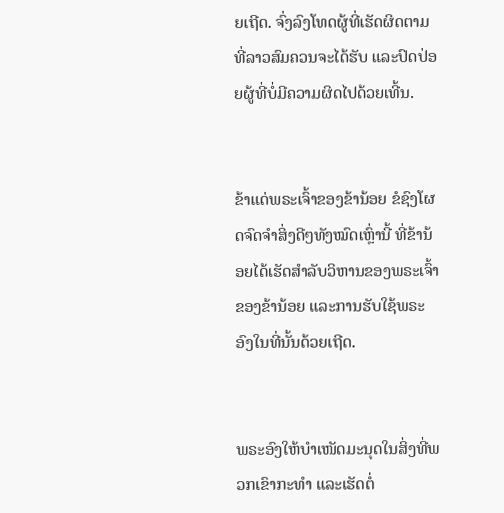ຍເຖີດ. ຈົ່ງລົງໂທດຜູ້ທີ່ເຮັດຜິດຕາມທີ່ລາວສົມຄວນຈະໄດ້ຮັບ ແລະປົດປ່ອຍຜູ້ທີ່ບໍ່ມີຄວາມຜິດໄປດ້ວຍເທີ້ນ.


ຂ້າແດ່ພຣະເຈົ້າຂອງຂ້ານ້ອຍ ຂໍຊົງໂຜດຈົດຈຳສິ່ງດີໆທັງໝົດເຫຼົ່ານີ້ ທີ່ຂ້ານ້ອຍໄດ້ເຮັດສຳລັບວິຫານຂອງພຣະເຈົ້າຂອງຂ້ານ້ອຍ ແລະການຮັບໃຊ້ພຣະອົງໃນທີ່ນັ້ນດ້ວຍເຖີດ.


ພຣະອົງໃຫ້ບຳເໜັດມະນຸດໃນສິ່ງທີ່ພວກເຂົາກະທຳ ແລະເຮັດຕໍ່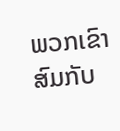ພວກເຂົາ ສົມກັບ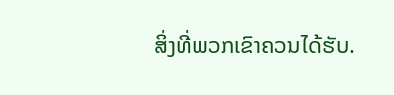ສິ່ງທີ່ພວກເຂົາຄວນໄດ້ຮັບ.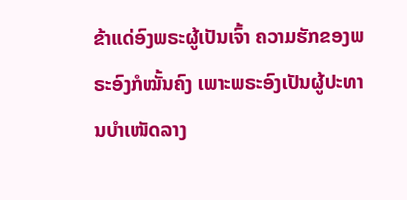ຂ້າແດ່ອົງພຣະຜູ້ເປັນເຈົ້າ ຄວາມຮັກຂອງພຣະອົງກໍໝັ້ນຄົງ ເພາະພຣະອົງເປັນຜູ້ປະທານບຳເໜັດລາງ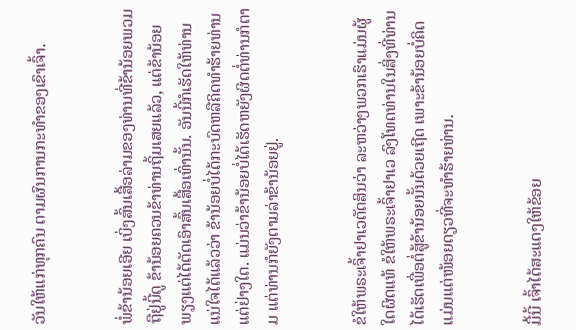ວັນໃຫ້ແກ່ທຸກຄົນ ຕາມຜົນການກະທຳຂອງເຂົາເຈົ້າ.


ພໍ່ຂ້ານ້ອຍເອີຍ ເບິ່ງສົ້ນເສື້ອລ່າມຂອງທ່ານທີ່ຂ້ານ້ອຍພວມຖືຢູ່ນີ້ດູ ຂ້ານ້ອຍຄວນຂ້າທ່ານຖິ້ມເສຍແລ້ວ, ແຕ່ຂ້ານ້ອຍພຽງແຕ່ໄດ້ຕັດເອົາສົ້ນເສື້ອເທົ່ານັ້ນ. ອັນນີ້ກໍເຮັດໃຫ້ທ່ານແນ່ໃຈໄດ້ແລ້ວວ່າ ຂ້ານ້ອຍບໍ່ໄດ້ກະບົດຫລືຄິດທຳຮ້າຍທ່ານແຕ່ຢ່າງໃດ. ແມ່ນວ່າຂ້ານ້ອຍບໍ່ໄດ້ເຮັດຫຍັງຜິດຕໍ່ທ່ານກໍຕາມ ແຕ່ທ່ານກໍຍັງຕາມລ່າຂ້ານ້ອຍຢູ່.


ຂໍໃຫ້ພຣະເຈົ້າຢາເວຕັດສິນວ່າ ລະຫວ່າງພວກເຮົາແມ່ນຜູ້ໃດຜິດແທ້ ຂໍໃຫ້ພຣະເຈົ້າຢາເວ ລົງໂທດທ່ານໃນສິ່ງທີ່ທ່ານໄດ້ເຮັດເພື່ອຕໍ່ສູ້ຂ້ານ້ອຍນັ້ນດ້ວຍເຖີດ ເພາະຂ້ານ້ອຍບໍ່ຄິດແມ່ນແຕ່ໜ້ອຍດຽວທີ່ຈະທຳຮ້າຍທ່ານ.


ມື້ນີ້ ເຈົ້າໄດ້ສະແດງໃຫ້ຂ້ອຍ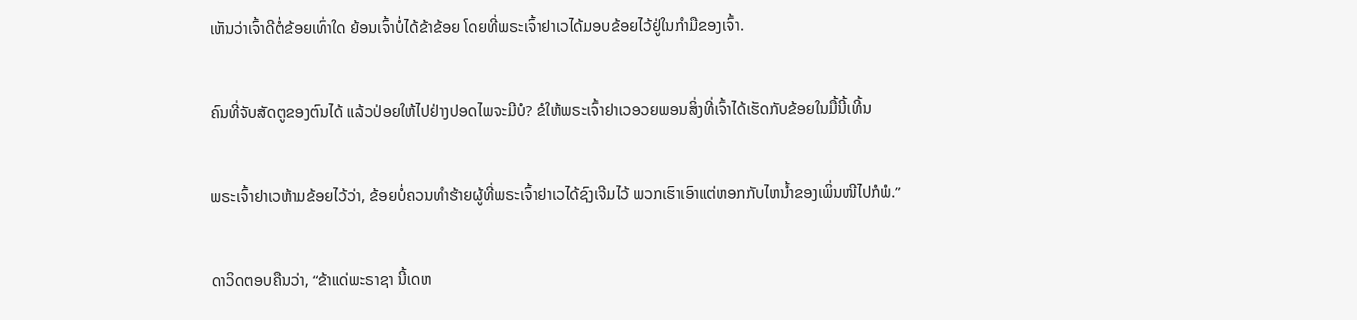ເຫັນວ່າເຈົ້າດີຕໍ່ຂ້ອຍເທົ່າໃດ ຍ້ອນເຈົ້າບໍ່ໄດ້ຂ້າຂ້ອຍ ໂດຍທີ່ພຣະເຈົ້າຢາເວໄດ້ມອບຂ້ອຍໄວ້ຢູ່ໃນກຳມືຂອງເຈົ້າ.


ຄົນທີ່ຈັບສັດຕູຂອງຕົນໄດ້ ແລ້ວປ່ອຍໃຫ້ໄປຢ່າງປອດໄພຈະມີບໍ? ຂໍໃຫ້ພຣະເຈົ້າຢາເວອວຍພອນສິ່ງທີ່ເຈົ້າໄດ້ເຮັດກັບຂ້ອຍໃນມື້ນີ້ເທີ້ນ


ພຣະເຈົ້າຢາເວຫ້າມຂ້ອຍໄວ້ວ່າ, ຂ້ອຍບໍ່ຄວນທຳຮ້າຍຜູ້ທີ່ພຣະເຈົ້າຢາເວໄດ້ຊົງເຈີມໄວ້ ພວກເຮົາເອົາແຕ່ຫອກກັບໄຫນໍ້າຂອງເພິ່ນໜີໄປກໍພໍ.”


ດາວິດຕອບຄືນວ່າ, “ຂ້າແດ່ພະຣາຊາ ນີ້ເດຫ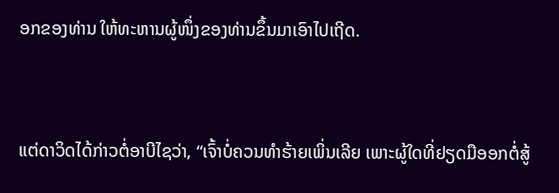ອກຂອງທ່ານ ໃຫ້ທະຫານຜູ້ໜຶ່ງຂອງທ່ານຂຶ້ນມາເອົາໄປເຖີດ.


ແຕ່ດາວິດໄດ້ກ່າວຕໍ່ອາບີໄຊວ່າ, “ເຈົ້າບໍ່ຄວນທຳຮ້າຍເພິ່ນເລີຍ ເພາະຜູ້ໃດທີ່ຢຽດມືອອກຕໍ່ສູ້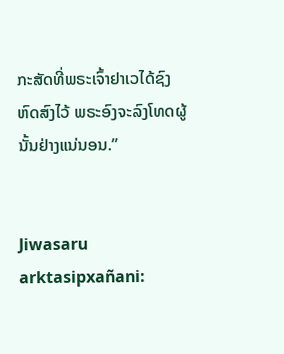ກະສັດທີ່ພຣະເຈົ້າຢາເວໄດ້ຊົງຫົດສົງໄວ້ ພຣະອົງຈະລົງໂທດຜູ້ນັ້ນຢ່າງແນ່ນອນ.”


Jiwasaru arktasipxañani: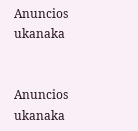Anuncios ukanaka


Anuncios ukanaka